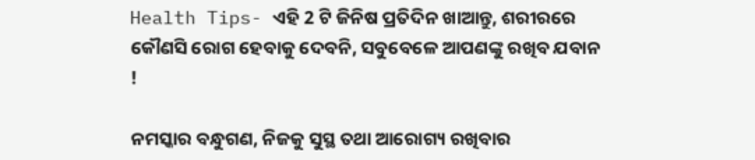Health Tips- ଏହି 2 ଟି ଜିନିଷ ପ୍ରତିଦିନ ଖାଆନ୍ତୁ, ଶରୀରରେ କୌଣସି ରୋଗ ହେବାକୁ ଦେବନି, ସବୁବେଳେ ଆପଣଙ୍କୁ ରଖିବ ଯବାନ !

ନମସ୍କାର ବନ୍ଧୁଗଣ, ନିଜକୁ ସୁସ୍ଥ ତଥା ଆରୋଗ୍ୟ ରଖିବାର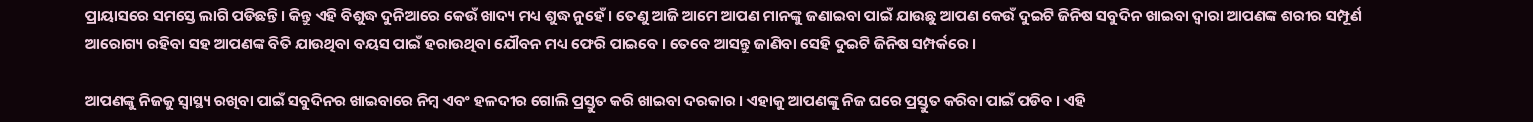ପ୍ରାୟାସରେ ସମସ୍ତେ ଲାଗି ପଡିଛନ୍ତି । କିନ୍ତୁ ଏହି ବିଶୁଦ୍ଧ ଦୁନିଆରେ କେଉଁ ଖାଦ୍ୟ ମଧ୍ୟ ଶୁଦ୍ଧ ନୁହେଁ । ତେଣୁ ଆଜି ଆମେ ଆପଣ ମାନଙ୍କୁ ଜଣାଇବା ପାଇଁ ଯାଉଛୁ ଆପଣ କେଉଁ ଦୁଇଟି ଜିନିଷ ସବୁଦିନ ଖାଇବା ଦ୍ଵାରା ଆପଣଙ୍କ ଶରୀର ସମ୍ପୂର୍ଣ ଆରୋଗ୍ୟ ରହିବା ସହ ଆପଣଙ୍କ ବିତି ଯାଉଥିବା ବୟସ ପାଇଁ ହରାଉଥିବା ଯୌବନ ମଧ୍ୟ ଫେରି ପାଇବେ । ତେବେ ଆସନ୍ତୁ ଜାଣିବା ସେହି ଦୁଇଟି ଜିନିଷ ସମ୍ପର୍କରେ ।

ଆପଣଙ୍କୁ ନିଜକୁ ସ୍ୱାସ୍ଥ୍ୟ ରଖିବା ପାଇଁ ସବୁଦିନର ଖାଇବାରେ ନିମ୍ବ ଏବଂ ହଳଦୀର ଗୋଲି ପ୍ରସ୍ତୁତ କରି ଖାଇବା ଦରକାର । ଏହାକୁ ଆପଣଙ୍କୁ ନିଜ ଘରେ ପ୍ରସ୍ତୁତ କରିବା ପାଇଁ ପଡିବ । ଏହି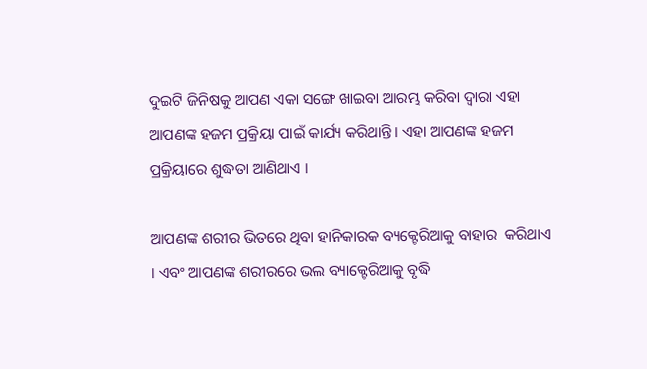ଦୁଇଟି ଜିନିଷକୁ ଆପଣ ଏକା ସଙ୍ଗେ ଖାଇବା ଆରମ୍ଭ କରିବା ଦ୍ଵାରା ଏହା ଆପଣଙ୍କ ହଜମ ପ୍ରକ୍ରିୟା ପାଇଁ କାର୍ଯ୍ୟ କରିଥାନ୍ତି । ଏହା ଆପଣଙ୍କ ହଜମ ପ୍ରକ୍ରିୟାରେ ଶୁଦ୍ଧତା ଆଣିଥାଏ ।

ଆପଣଙ୍କ ଶରୀର ଭିତରେ ଥିବା ହାନିକାରକ ବ୍ୟକ୍ଟେରିଆକୁ ବାହାର  କରିଥାଏ । ଏବଂ ଆପଣଙ୍କ ଶରୀରରେ ଭଲ ବ୍ୟାକ୍ଟେରିଆକୁ ବୃଦ୍ଧି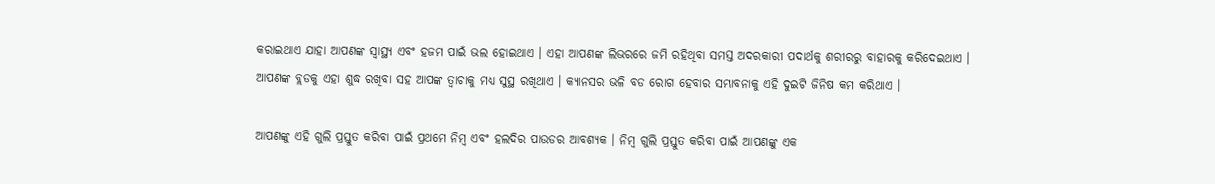କରାଇଥାଏ ଯାହା ଆପଣଙ୍କ ସ୍ୱାସ୍ଥ୍ୟ ଏବଂ ହଜମ ପାଇଁ ଭଲ ହୋଇଥାଏ । ଏହା ଆପଣଙ୍କ ଲିଭରରେ ଜମି ରହିଥିବା ସମସ୍ତ ଅଦରକାରୀ ପଦାର୍ଥକୁ ଶରୀରରୁ ବାହାରକୁ କରିଦେଇଥାଏ । ଆପଣଙ୍କ ବ୍ଲଡକୁ ଏହା ଶୁଦ୍ଧ ରଖିବା ସହ ଆପଙ୍କ ତ୍ଵାଚାକୁ ମଧ୍ୟ ସୁସ୍ଥ ରଖିଥାଏ । କ୍ୟାନସର ଭଳି ବଡ ରୋଗ ହେବାର ସମ୍ଭାବନାକୁ ଏହି ଦୁଇଟି ଜିନିଷ କମ କରିଥାଏ ।

ଆପଣଙ୍କୁ ଏହି ଗୁଲି ପ୍ରସ୍ତୁତ କରିବା ପାଇଁ ପ୍ରଥମେ ନିମ୍ବ ଏବଂ ହଲଦିର ପାଉଡର ଆବଶ୍ୟକ । ନିମ୍ବ ଗୁଲି ପ୍ରସ୍ତୁତ କରିବା ପାଇଁ ଆପଣଙ୍କୁ ଏକ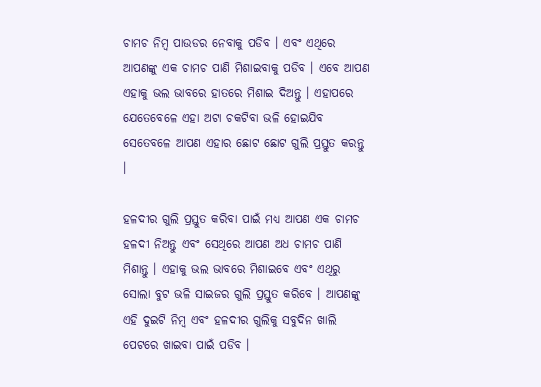ଚାମଚ ନିମ୍ବ ପାଉଡର ନେବାକୁ ପଡିବ । ଏବଂ ଏଥିରେ ଆପଣଙ୍କୁ ଏକ ଚାମଚ ପାଣି ମିଶାଇବାକୁ ପଡିବ । ଏବେ ଆପଣ ଏହାକୁ ଭଲ ଭାବରେ ହାତରେ ମିଶାଇ ଦିଅନ୍ତୁ । ଏହାପରେ ଯେତେବେଳେ ଏହା ଅଟା ଚକଟିବା ଭଳି ହୋଇଯିବ ସେତେବଳେ ଆପଣ ଏହାର ଛୋଟ ଛୋଟ ଗୁଲି ପ୍ରସ୍ତୁତ କରନ୍ତୁ ।

ହଳଦୀର ଗୁଲି ପ୍ରସ୍ତୁତ କରିବା ପାଇଁ ମଧ୍ୟ ଆପଣ ଏକ ଚାମଚ ହଳଦୀ ନିଅନ୍ତୁ ଏବଂ ସେଥିରେ ଆପଣ ଅଧ ଚାମଚ ପାଣି ମିଶାନ୍ତୁ । ଏହାକୁ ଭଲ ଭାବରେ ମିଶାଇବେ ଏବଂ ଏଥିରୁ ସୋଲା ବୁଟ ଭଳି ସାଇଜର ଗୁଲି ପ୍ରସ୍ତୁତ କରିବେ । ଆପଣଙ୍କୁ ଏହି ଦୁଇଟି ନିମ୍ବ ଏବଂ ହଳଦୀର ଗୁଲିକୁ ସବୁଦିନ ଖାଲି ପେଟରେ ଖାଇବା ପାଇଁ ପଡିବ ।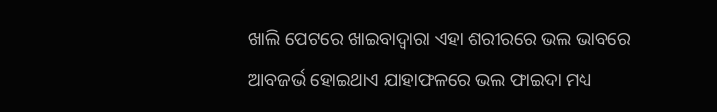ଖାଲି ପେଟରେ ଖାଇବାଦ୍ଵାରା ଏହା ଶରୀରରେ ଭଲ ଭାବରେ ଆବଜର୍ଭ ହୋଇଥାଏ ଯାହାଫଳରେ ଭଲ ଫାଇଦା ମଧ୍ୟ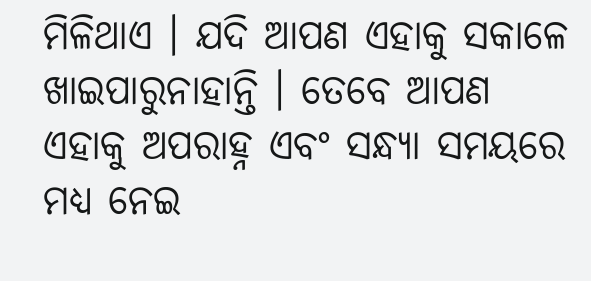ମିଳିଥାଏ । ଯଦି ଆପଣ ଏହାକୁ ସକାଳେ ଖାଇପାରୁନାହାନ୍ତି । ତେବେ ଆପଣ ଏହାକୁ ଅପରାହ୍ନ ଏବଂ ସନ୍ଧ୍ୟା ସମୟରେ ମଧ୍ୟ ନେଇ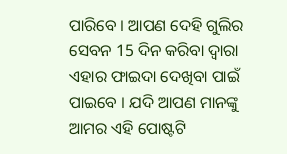ପାରିବେ । ଆପଣ ଦେହି ଗୁଲିର ସେବନ 15 ଦିନ କରିବା ଦ୍ଵାରା ଏହାର ଫାଇଦା ଦେଖିବା ପାଇଁ ପାଇବେ । ଯଦି ଆପଣ ମାନଙ୍କୁ ଆମର ଏହି ପୋଷ୍ଟଟି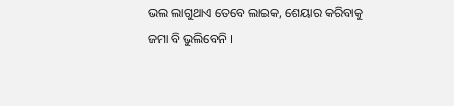ଭଲ ଲାଗୁଥାଏ ତେବେ ଲାଇକ, ଶେୟାର କରିବାକୁ ଜମା ବି ଭୁଲିବେନି ।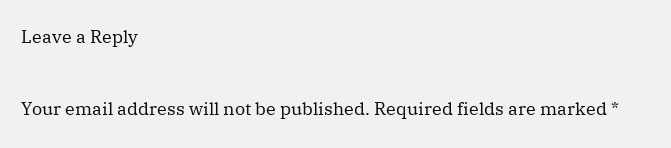Leave a Reply

Your email address will not be published. Required fields are marked *